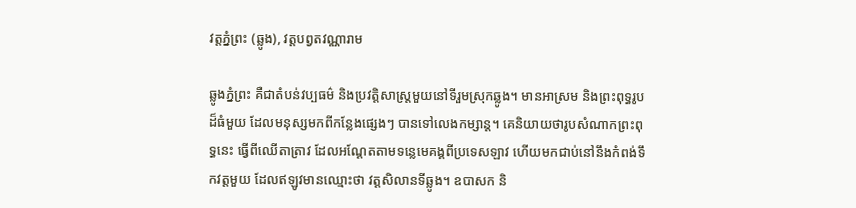វត្តភ្នំព្រះ (ឆ្លូង), វត្តបព្វតវណ្ណារាម

ឆ្លូងភ្នំព្រះ គឺជាតំបន់វប្បធម៌ និងប្រវត្តិសាស្ត្រមួយនៅទីរួមស្រុកឆ្លូង។ មានអាស្រម និងព្រះពុទ្ធរូបដ៏ធំមួយ ដែលមនុស្សមកពីកន្លែងផ្សេងៗ បានទៅលេងកម្សាន្ត។ គេនិយាយថារូបសំណាកព្រះពុទ្ធនេះ ធ្វើពីឈើតាត្រាវ ដែលអណ្ដែតតាមទន្លេមេគង្គពីប្រទេសឡាវ ហើយមកជាប់នៅនឹងកំពង់ទឹកវត្តមួយ ដែលឥឡូវមានឈ្មោះថា វត្តសិលានទីឆ្លូង។ ឧបាសក និ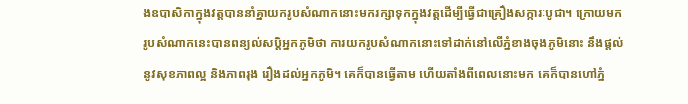ងឧបាសិកាក្នុងវត្តបាននាំគ្នាយករូបសំណាកនោះមករក្សាទុកក្នុងវត្តដើម្បីធ្វើជាគ្រឿងសក្ការៈបូជា។ ក្រោយមករូបសំណាកនេះបានពន្យល់សប្ដិអ្នកភូមិថា ការយករូបសំណាកនោះទៅដាក់នៅលើភ្នំខាងចុងភូមិនោះ នឹងផ្តល់នូវសុខភាពល្អ និងភាពរុង រឿងដល់អ្នកភូមិ។ គេក៏បានធ្វើតាម ហើយតាំងពីពេលនោះមក គេក៏បានហៅភ្នំ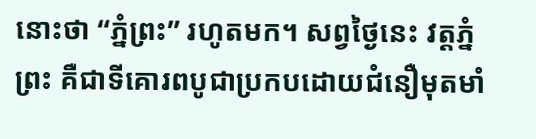នោះថា “ភ្នំព្រះ” រហូតមក។ សព្វថ្ងៃនេះ វត្តភ្នំព្រះ គឺជាទីគោរពបូជាប្រកបដោយជំនឿមុតមាំ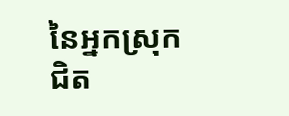នៃអ្នកស្រុកជិត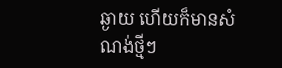ឆ្ងាយ ហើយក៏មានសំណង់ថ្មីៗ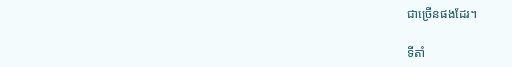ជាច្រើនផងដែរ។

ទីតាំ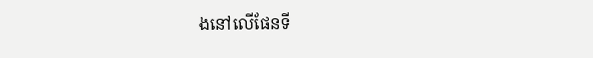ងនៅលើផែនទី